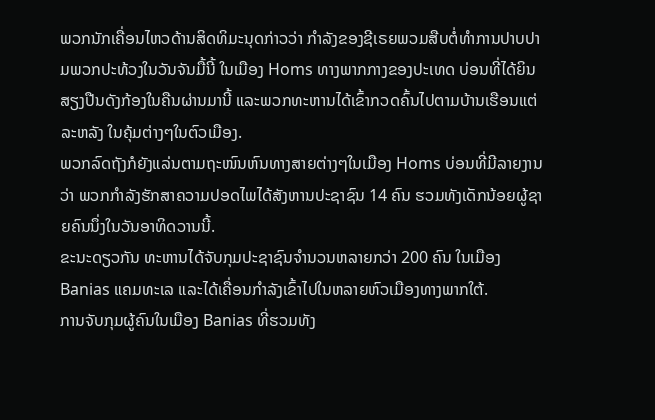ພວກນັກເຄື່ອນໄຫວດ້ານສິດທິມະນຸດກ່າວວ່າ ກໍາລັງຂອງຊີເຣຍພວມສືບຕໍ່ທໍາການປາບປາມພວກປະທ້ວງໃນວັນຈັນມື້ນີ້ ໃນເມືອງ Homs ທາງພາກກາງຂອງປະເທດ ບ່ອນທີ່ໄດ້ຍິນສຽງປືນດັງກ້ອງໃນຄືນຜ່ານມານີ້ ແລະພວກທະຫານໄດ້ເຂົ້າກວດຄົ້ນໄປຕາມບ້ານເຮືອນແຕ່ລະຫລັງ ໃນຄຸ້ມຕ່າງໆໃນຕົວເມືອງ.
ພວກລົດຖັງກໍຍັງແລ່ນຕາມຖະໜົນຫົນທາງສາຍຕ່າງໆໃນເມືອງ Homs ບ່ອນທີ່ມີລາຍງານວ່າ ພວກກໍາລັງຮັກສາຄວາມປອດໄພໄດ້ສັງຫານປະຊາຊົນ 14 ຄົນ ຮວມທັງເດັກນ້ອຍຜູ້ຊາຍຄົນນຶ່ງໃນວັນອາທິດວານນີ້.
ຂະນະດຽວກັນ ທະຫານໄດ້ຈັບກຸມປະຊາຊົນຈໍານວນຫລາຍກວ່າ 200 ຄົນ ໃນເມືອງ Banias ແຄມທະເລ ແລະໄດ້ເຄື່ອນກໍາລັງເຂົ້າໄປໃນຫລາຍຫົວເມືອງທາງພາກໃຕ້.
ການຈັບກຸມຜູ້ຄົນໃນເມືອງ Banias ທີ່ຮວມທັງ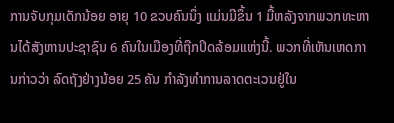ການຈັບກຸມເດັກນ້ອຍ ອາຍຸ 10 ຂວບຄົນນຶ່ງ ແມ່ນມີຂຶ້ນ 1 ມື້ຫລັງຈາກພວກທະຫານໄດ້ສັງຫານປະຊາຊົນ 6 ຄົນໃນເມືອງທີ່ຖືກປິດລ້ອມແຫ່ງນີ້. ພວກທີ່ເຫັນເຫດການກ່າວວ່າ ລົດຖັງຢ່າງນ້ອຍ 25 ຄັນ ກໍາລັງທໍາການລາດຕະເວນຢູ່ໃນ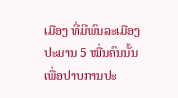ເມືອງ ທີ່ມີພົນລະເມືອງປະມານ 5 ໝື່ນຄົນນັ້ນ ເພື່ອປາບການປະ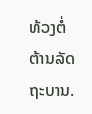ທ້ວງຕໍ່ຕ້ານລັດຖະບານ.